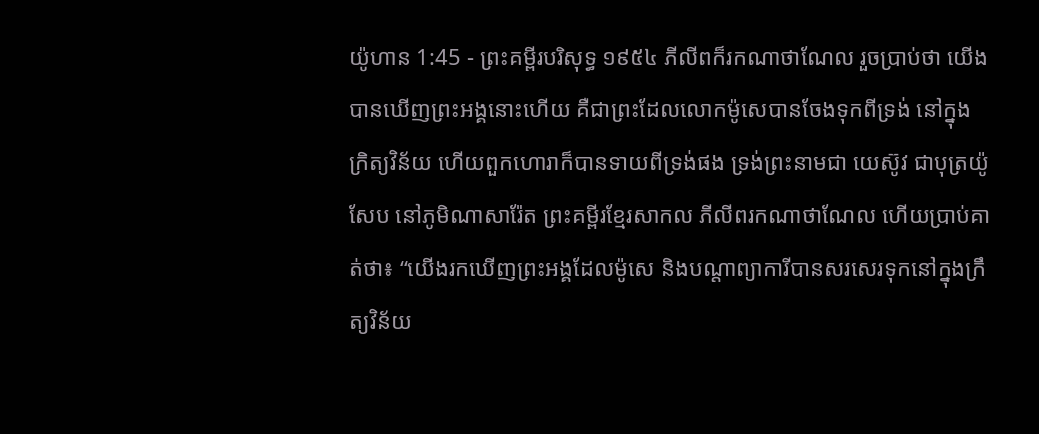យ៉ូហាន 1:45 - ព្រះគម្ពីរបរិសុទ្ធ ១៩៥៤ ភីលីពក៏រកណាថាណែល រួចប្រាប់ថា យើងបានឃើញព្រះអង្គនោះហើយ គឺជាព្រះដែលលោកម៉ូសេបានចែងទុកពីទ្រង់ នៅក្នុងក្រិត្យវិន័យ ហើយពួកហោរាក៏បានទាយពីទ្រង់ផង ទ្រង់ព្រះនាមជា យេស៊ូវ ជាបុត្រយ៉ូសែប នៅភូមិណាសារ៉ែត ព្រះគម្ពីរខ្មែរសាកល ភីលីពរកណាថាណែល ហើយប្រាប់គាត់ថា៖ “យើងរកឃើញព្រះអង្គដែលម៉ូសេ និងបណ្ដាព្យាការីបានសរសេរទុកនៅក្នុងក្រឹត្យវិន័យ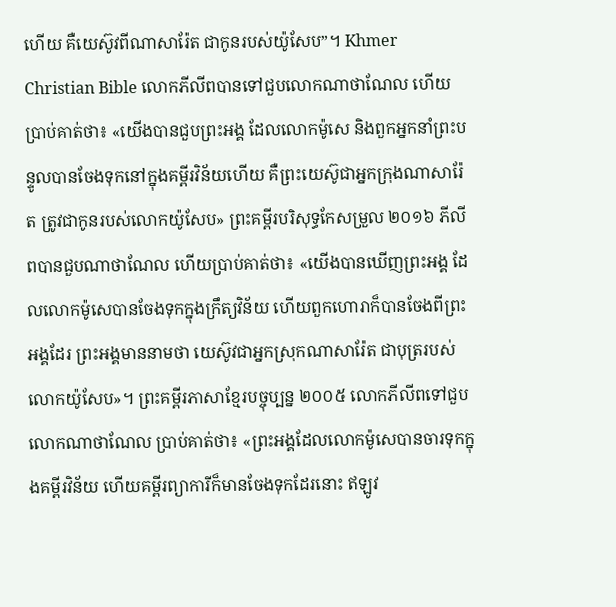ហើយ គឺយេស៊ូវពីណាសារ៉ែត ជាកូនរបស់យ៉ូសែប”។ Khmer Christian Bible លោកភីលីពបានទៅជួបលោកណាថាណែល ហើយប្រាប់គាត់ថា៖ «យើងបានជួបព្រះអង្គ ដែលលោកម៉ូសេ និងពួកអ្នកនាំព្រះបន្ទូលបានចែងទុកនៅក្នុងគម្ពីរវិន័យហើយ គឺព្រះយេស៊ូជាអ្នកក្រុងណាសារ៉ែត ត្រូវជាកូនរបស់លោកយ៉ូសែប» ព្រះគម្ពីរបរិសុទ្ធកែសម្រួល ២០១៦ ភីលីពបានជួបណាថាណែល ហើយប្រាប់គាត់ថា៖ «យើងបានឃើញព្រះអង្គ ដែលលោកម៉ូសេបានចែងទុកក្នុងក្រឹត្យវិន័យ ហើយពួកហោរាក៏បានចែងពីព្រះអង្គដែរ ព្រះអង្គមាននាមថា យេស៊ូវជាអ្នកស្រុកណាសារ៉ែត ជាបុត្ររបស់លោកយ៉ូសែប»។ ព្រះគម្ពីរភាសាខ្មែរបច្ចុប្បន្ន ២០០៥ លោកភីលីពទៅជួបលោកណាថាណែល ប្រាប់គាត់ថា៖ «ព្រះអង្គដែលលោកម៉ូសេបានចារទុកក្នុងគម្ពីរវិន័យ ហើយគម្ពីរព្យាការីក៏មានចែងទុកដែរនោះ ឥឡូវ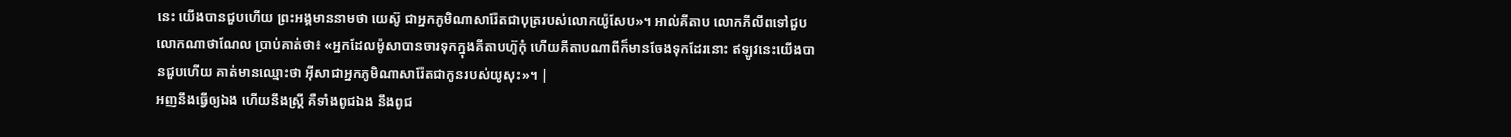នេះ យើងបានជួបហើយ ព្រះអង្គមាននាមថា យេស៊ូ ជាអ្នកភូមិណាសារ៉ែតជាបុត្ររបស់លោកយ៉ូសែប»។ អាល់គីតាប លោកភីលីពទៅជួបលោកណាថាណែល ប្រាប់គាត់ថា៖ «អ្នកដែលម៉ូសាបានចារទុកក្នុងគីតាបហ៊ូកុំ ហើយគីតាបណាពីក៏មានចែងទុកដែរនោះ ឥឡូវនេះយើងបានជួបហើយ គាត់មានឈ្មោះថា អ៊ីសាជាអ្នកភូមិណាសារ៉ែតជាកូនរបស់យូសុះ»។ |
អញនឹងធ្វើឲ្យឯង ហើយនឹងស្ត្រី គឺទាំងពូជឯង នឹងពូជ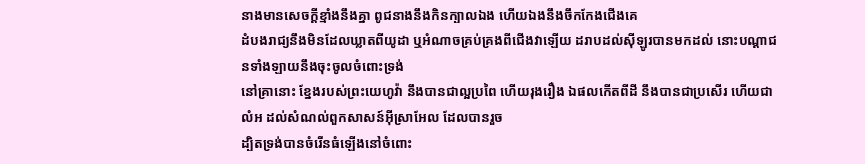នាងមានសេចក្ដីខ្មាំងនឹងគ្នា ពូជនាងនឹងកិនក្បាលឯង ហើយឯងនឹងចឹកកែងជើងគេ
ដំបងរាជ្យនឹងមិនដែលឃ្លាតពីយូដា ឬអំណាចគ្រប់គ្រងពីជើងវាឡើយ ដរាបដល់ស៊ីឡូរបានមកដល់ នោះបណ្តាជនទាំងឡាយនឹងចុះចូលចំពោះទ្រង់
នៅគ្រានោះ ខ្នែងរបស់ព្រះយេហូវ៉ា នឹងបានជាល្អប្រពៃ ហើយរុងរឿង ឯផលកើតពីដី នឹងបានជាប្រសើរ ហើយជាលំអ ដល់សំណល់ពួកសាសន៍អ៊ីស្រាអែល ដែលបានរួច
ដ្បិតទ្រង់បានចំរើនធំឡើងនៅចំពោះ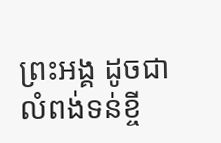ព្រះអង្គ ដូចជាលំពង់ទន់ខ្ចី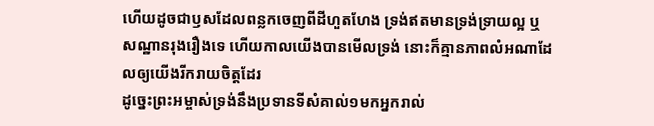ហើយដូចជាឫសដែលពន្លកចេញពីដីហួតហែង ទ្រង់ឥតមានទ្រង់ទ្រាយល្អ ឬសណ្ឋានរុងរឿងទេ ហើយកាលយើងបានមើលទ្រង់ នោះក៏គ្មានភាពលំអណាដែលឲ្យយើងរីករាយចិត្តដែរ
ដូច្នេះព្រះអម្ចាស់ទ្រង់នឹងប្រទានទីសំគាល់១មកអ្នករាល់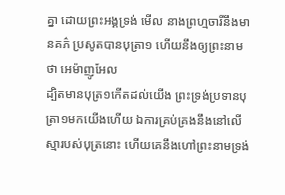គ្នា ដោយព្រះអង្គទ្រង់ មើល នាងព្រហ្មចារីនឹងមានគភ៌ ប្រសូតបានបុត្រា១ ហើយនឹងឲ្យព្រះនាមថា អេម៉ាញូអែល
ដ្បិតមានបុត្រ១កើតដល់យើង ព្រះទ្រង់ប្រទានបុត្រា១មកយើងហើយ ឯការគ្រប់គ្រងនឹងនៅលើស្មារបស់បុត្រនោះ ហើយគេនឹងហៅព្រះនាមទ្រង់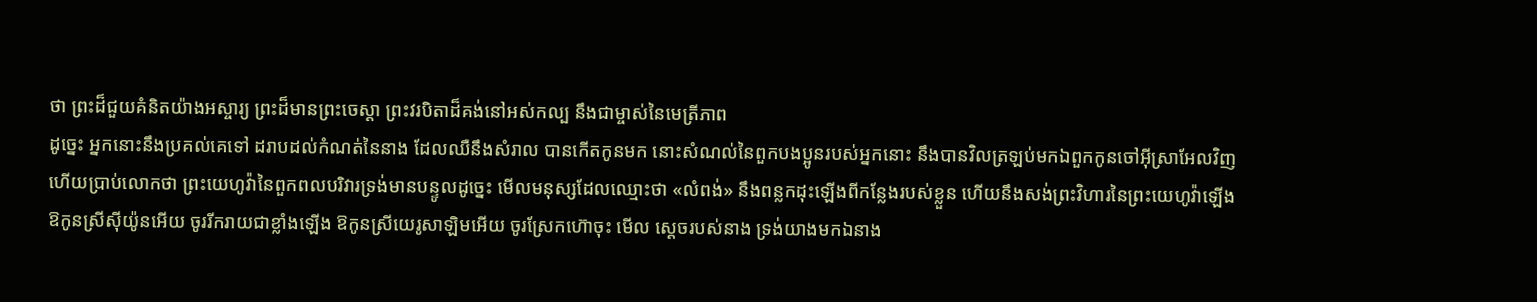ថា ព្រះដ៏ជួយគំនិតយ៉ាងអស្ចារ្យ ព្រះដ៏មានព្រះចេស្តា ព្រះវរបិតាដ៏គង់នៅអស់កល្ប នឹងជាម្ចាស់នៃមេត្រីភាព
ដូច្នេះ អ្នកនោះនឹងប្រគល់គេទៅ ដរាបដល់កំណត់នៃនាង ដែលឈឺនឹងសំរាល បានកើតកូនមក នោះសំណល់នៃពួកបងប្អូនរបស់អ្នកនោះ នឹងបានវិលត្រឡប់មកឯពួកកូនចៅអ៊ីស្រាអែលវិញ
ហើយប្រាប់លោកថា ព្រះយេហូវ៉ានៃពួកពលបរិវារទ្រង់មានបន្ទូលដូច្នេះ មើលមនុស្សដែលឈ្មោះថា «លំពង់» នឹងពន្លកដុះឡើងពីកន្លែងរបស់ខ្លួន ហើយនឹងសង់ព្រះវិហារនៃព្រះយេហូវ៉ាឡើង
ឱកូនស្រីស៊ីយ៉ូនអើយ ចូររីករាយជាខ្លាំងឡើង ឱកូនស្រីយេរូសាឡិមអើយ ចូរស្រែកហ៊ោចុះ មើល ស្តេចរបស់នាង ទ្រង់យាងមកឯនាង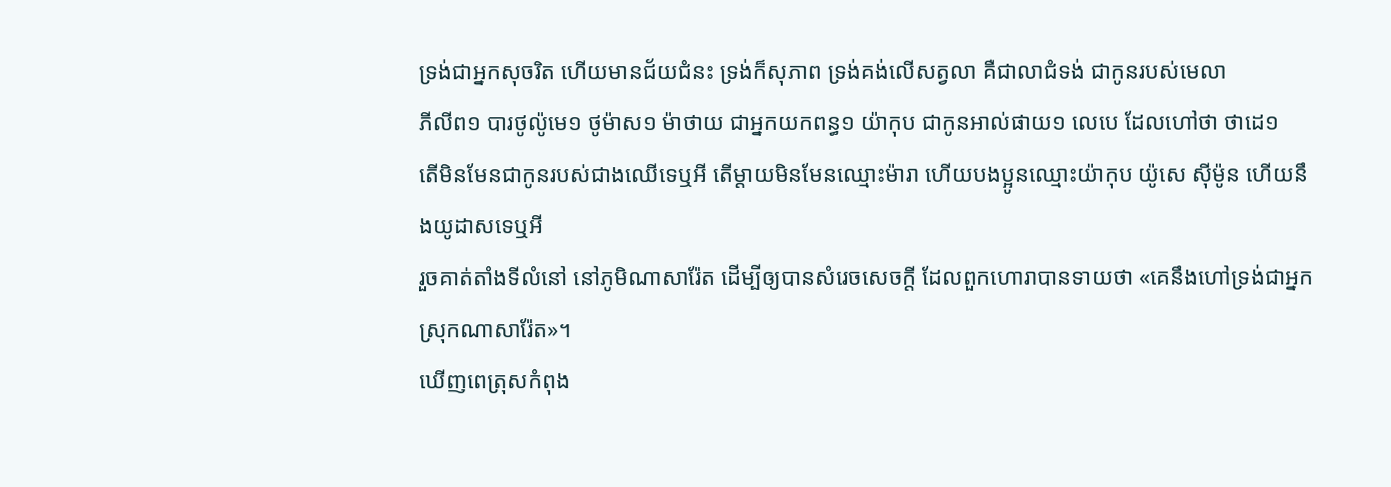ទ្រង់ជាអ្នកសុចរិត ហើយមានជ័យជំនះ ទ្រង់ក៏សុភាព ទ្រង់គង់លើសត្វលា គឺជាលាជំទង់ ជាកូនរបស់មេលា
ភីលីព១ បារថូល៉ូមេ១ ថូម៉ាស១ ម៉ាថាយ ជាអ្នកយកពន្ធ១ យ៉ាកុប ជាកូនអាល់ផាយ១ លេបេ ដែលហៅថា ថាដេ១
តើមិនមែនជាកូនរបស់ជាងឈើទេឬអី តើម្តាយមិនមែនឈ្មោះម៉ារា ហើយបងប្អូនឈ្មោះយ៉ាកុប យ៉ូសេ ស៊ីម៉ូន ហើយនឹងយូដាសទេឬអី
រួចគាត់តាំងទីលំនៅ នៅភូមិណាសារ៉ែត ដើម្បីឲ្យបានសំរេចសេចក្ដី ដែលពួកហោរាបានទាយថា «គេនឹងហៅទ្រង់ជាអ្នកស្រុកណាសារ៉ែត»។
ឃើញពេត្រុសកំពុង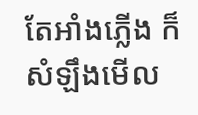តែអាំងភ្លើង ក៏សំឡឹងមើល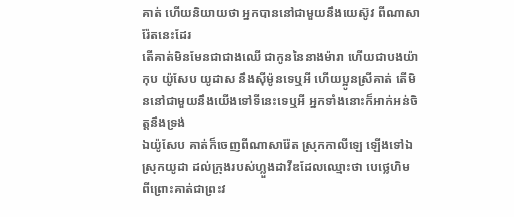គាត់ ហើយនិយាយថា អ្នកបាននៅជាមួយនឹងយេស៊ូវ ពីណាសារ៉ែតនេះដែរ
តើគាត់មិនមែនជាជាងឈើ ជាកូននៃនាងម៉ារា ហើយជាបងយ៉ាកុប យ៉ូសែប យូដាស នឹងស៊ីម៉ូនទេឬអី ហើយប្អូនស្រីគាត់ តើមិននៅជាមួយនឹងយើងទៅទីនេះទេឬអី អ្នកទាំងនោះក៏អាក់អន់ចិត្តនឹងទ្រង់
ឯយ៉ូសែប គាត់ក៏ចេញពីណាសារ៉ែត ស្រុកកាលីឡេ ឡើងទៅឯស្រុកយូដា ដល់ក្រុងរបស់ហ្លួងដាវីឌដែលឈ្មោះថា បេថ្លេហិម ពីព្រោះគាត់ជាព្រះវ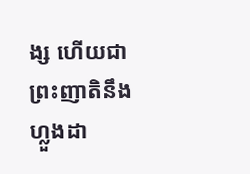ង្ស ហើយជាព្រះញាតិនឹងហ្លួងដា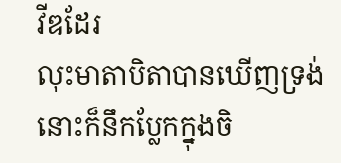វីឌដែរ
លុះមាតាបិតាបានឃើញទ្រង់ នោះក៏នឹកប្លែកក្នុងចិ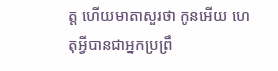ត្ត ហើយមាតាសួរថា កូនអើយ ហេតុអ្វីបានជាអ្នកប្រព្រឹ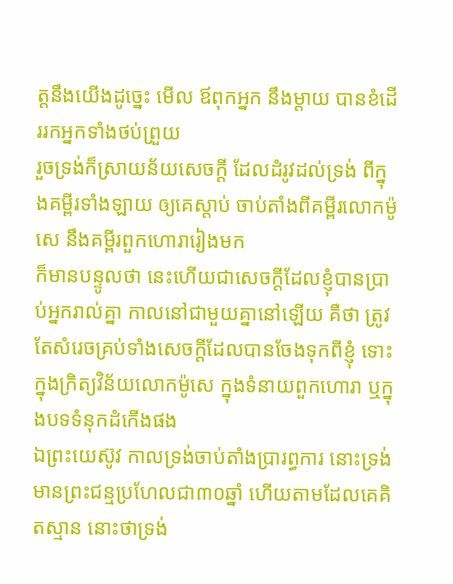ត្តនឹងយើងដូច្នេះ មើល ឪពុកអ្នក នឹងម្តាយ បានខំដើររកអ្នកទាំងថប់ព្រួយ
រួចទ្រង់ក៏ស្រាយន័យសេចក្ដី ដែលដំរូវដល់ទ្រង់ ពីក្នុងគម្ពីរទាំងឡាយ ឲ្យគេស្តាប់ ចាប់តាំងពីគម្ពីរលោកម៉ូសេ នឹងគម្ពីរពួកហោរារៀងមក
ក៏មានបន្ទូលថា នេះហើយជាសេចក្ដីដែលខ្ញុំបានប្រាប់អ្នករាល់គ្នា កាលនៅជាមួយគ្នានៅឡើយ គឺថា ត្រូវតែសំរេចគ្រប់ទាំងសេចក្ដីដែលបានចែងទុកពីខ្ញុំ ទោះក្នុងក្រិត្យវិន័យលោកម៉ូសេ ក្នុងទំនាយពួកហោរា ឬក្នុងបទទំនុកដំកើងផង
ឯព្រះយេស៊ូវ កាលទ្រង់ចាប់តាំងប្រារព្ធការ នោះទ្រង់មានព្រះជន្មប្រហែលជា៣០ឆ្នាំ ហើយតាមដែលគេគិតស្មាន នោះថាទ្រង់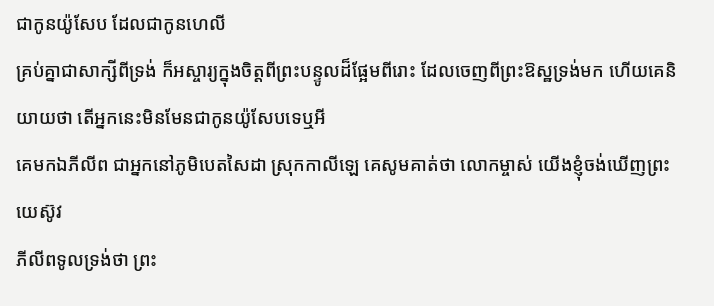ជាកូនយ៉ូសែប ដែលជាកូនហេលី
គ្រប់គ្នាជាសាក្សីពីទ្រង់ ក៏អស្ចារ្យក្នុងចិត្តពីព្រះបន្ទូលដ៏ផ្អែមពីរោះ ដែលចេញពីព្រះឱស្ឋទ្រង់មក ហើយគេនិយាយថា តើអ្នកនេះមិនមែនជាកូនយ៉ូសែបទេឬអី
គេមកឯភីលីព ជាអ្នកនៅភូមិបេតសៃដា ស្រុកកាលីឡេ គេសូមគាត់ថា លោកម្ចាស់ យើងខ្ញុំចង់ឃើញព្រះយេស៊ូវ
ភីលីពទូលទ្រង់ថា ព្រះ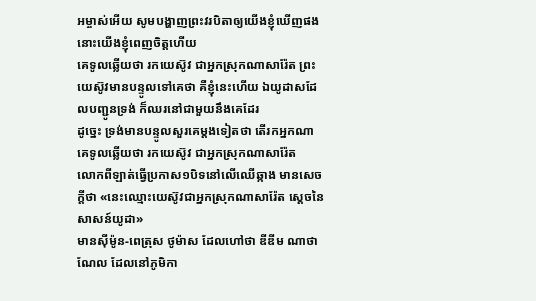អម្ចាស់អើយ សូមបង្ហាញព្រះវរបិតាឲ្យយើងខ្ញុំឃើញផង នោះយើងខ្ញុំពេញចិត្តហើយ
គេទូលឆ្លើយថា រកយេស៊ូវ ជាអ្នកស្រុកណាសារ៉ែត ព្រះយេស៊ូវមានបន្ទូលទៅគេថា គឺខ្ញុំនេះហើយ ឯយូដាសដែលបញ្ជូនទ្រង់ ក៏ឈរនៅជាមួយនឹងគេដែរ
ដូច្នេះ ទ្រង់មានបន្ទូលសួរគេម្តងទៀតថា តើរកអ្នកណា គេទូលឆ្លើយថា រកយេស៊ូវ ជាអ្នកស្រុកណាសារ៉ែត
លោកពីឡាត់ធ្វើប្រកាស១បិទនៅលើឈើឆ្កាង មានសេចក្ដីថា «នេះឈ្មោះយេស៊ូវជាអ្នកស្រុកណាសារ៉ែត ស្តេចនៃសាសន៍យូដា»
មានស៊ីម៉ូន-ពេត្រុស ថូម៉ាស ដែលហៅថា ឌីឌីម ណាថាណែល ដែលនៅភូមិកា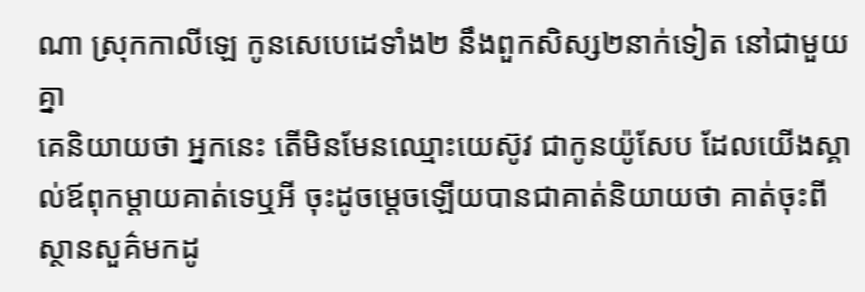ណា ស្រុកកាលីឡេ កូនសេបេដេទាំង២ នឹងពួកសិស្ស២នាក់ទៀត នៅជាមួយគ្នា
គេនិយាយថា អ្នកនេះ តើមិនមែនឈ្មោះយេស៊ូវ ជាកូនយ៉ូសែប ដែលយើងស្គាល់ឪពុកម្តាយគាត់ទេឬអី ចុះដូចម្តេចឡើយបានជាគាត់និយាយថា គាត់ចុះពីស្ថានសួគ៌មកដូ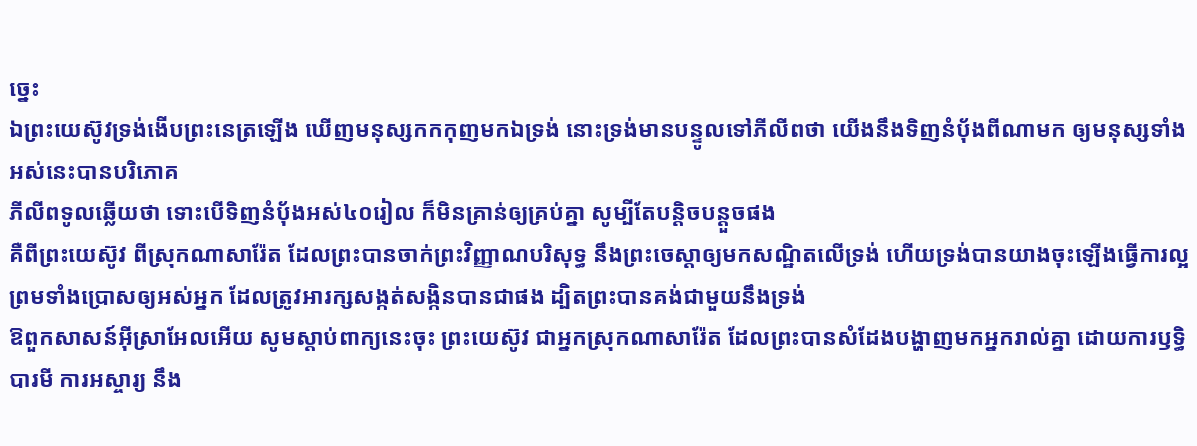ច្នេះ
ឯព្រះយេស៊ូវទ្រង់ងើបព្រះនេត្រឡើង ឃើញមនុស្សកកកុញមកឯទ្រង់ នោះទ្រង់មានបន្ទូលទៅភីលីពថា យើងនឹងទិញនំបុ័ងពីណាមក ឲ្យមនុស្សទាំងអស់នេះបានបរិភោគ
ភីលីពទូលឆ្លើយថា ទោះបើទិញនំបុ័ងអស់៤០រៀល ក៏មិនគ្រាន់ឲ្យគ្រប់គ្នា សូម្បីតែបន្តិចបន្តួចផង
គឺពីព្រះយេស៊ូវ ពីស្រុកណាសារ៉ែត ដែលព្រះបានចាក់ព្រះវិញ្ញាណបរិសុទ្ធ នឹងព្រះចេស្តាឲ្យមកសណ្ឋិតលើទ្រង់ ហើយទ្រង់បានយាងចុះឡើងធ្វើការល្អ ព្រមទាំងប្រោសឲ្យអស់អ្នក ដែលត្រូវអារក្សសង្កត់សង្កិនបានជាផង ដ្បិតព្រះបានគង់ជាមួយនឹងទ្រង់
ឱពួកសាសន៍អ៊ីស្រាអែលអើយ សូមស្តាប់ពាក្យនេះចុះ ព្រះយេស៊ូវ ជាអ្នកស្រុកណាសារ៉ែត ដែលព្រះបានសំដែងបង្ហាញមកអ្នករាល់គ្នា ដោយការឫទ្ធិបារមី ការអស្ចារ្យ នឹង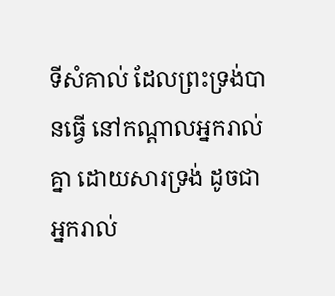ទីសំគាល់ ដែលព្រះទ្រង់បានធ្វើ នៅកណ្តាលអ្នករាល់គ្នា ដោយសារទ្រង់ ដូចជាអ្នករាល់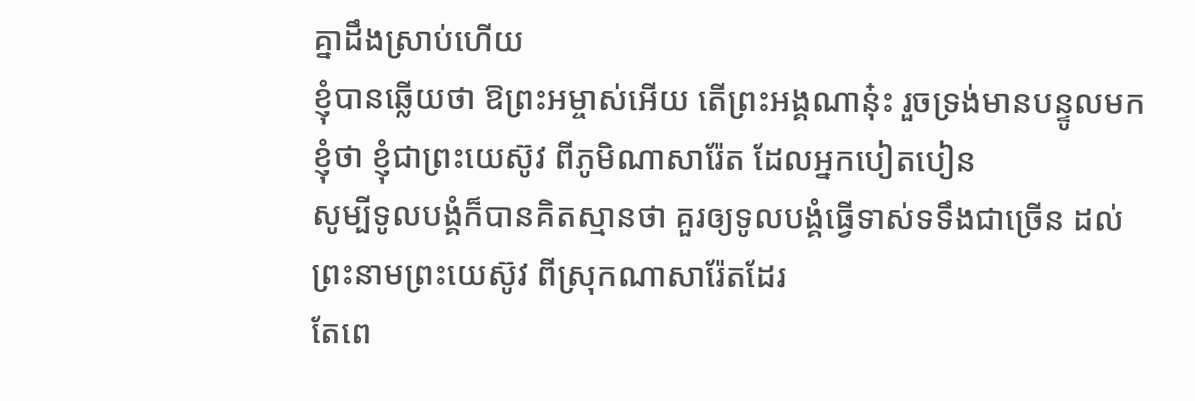គ្នាដឹងស្រាប់ហើយ
ខ្ញុំបានឆ្លើយថា ឱព្រះអម្ចាស់អើយ តើព្រះអង្គណានុ៎ះ រួចទ្រង់មានបន្ទូលមកខ្ញុំថា ខ្ញុំជាព្រះយេស៊ូវ ពីភូមិណាសារ៉ែត ដែលអ្នកបៀតបៀន
សូម្បីទូលបង្គំក៏បានគិតស្មានថា គួរឲ្យទូលបង្គំធ្វើទាស់ទទឹងជាច្រើន ដល់ព្រះនាមព្រះយេស៊ូវ ពីស្រុកណាសារ៉ែតដែរ
តែពេ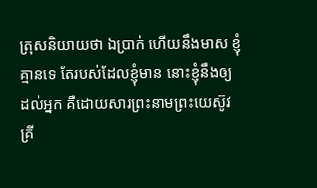ត្រុសនិយាយថា ឯប្រាក់ ហើយនឹងមាស ខ្ញុំគ្មានទេ តែរបស់ដែលខ្ញុំមាន នោះខ្ញុំនឹងឲ្យដល់អ្នក គឺដោយសារព្រះនាមព្រះយេស៊ូវគ្រី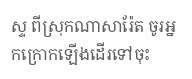ស្ទ ពីស្រុកណាសារ៉ែត ចូរអ្នកក្រោកឡើងដើរទៅចុះ